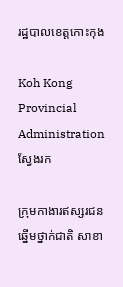រដ្ឋបាលខេត្តកោះកុង

Koh Kong Provincial Administration
ស្វែងរក

ក្រុមកាងារឥស្សរជនឆ្នើមថ្នាក់ជាតិ សាខា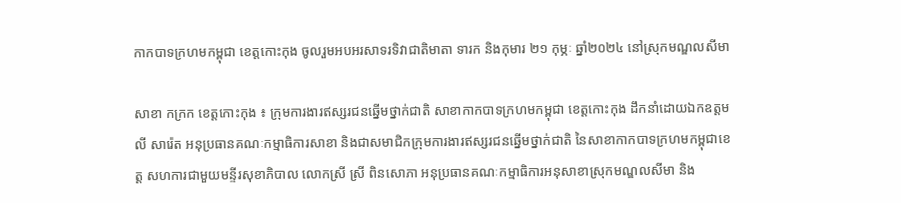កាកបាទក្រហមកម្ពុជា ខេត្តកោះកុង ចូលរួមអបអរសាទរទិវាជាតិមាតា ទារក និងកុមារ ២១ កុម្ភៈ ឆ្នាំ២០២៤ នៅស្រុកមណ្ឌលសីមា

សាខា កក្រក ខេត្តកោះកុង ៖ ក្រុមការងារឥស្សរជនឆ្នើមថ្នាក់ជាតិ សាខាកាកបាទក្រហមកម្ពុជា ខេត្តកោះកុង ដឹកនាំដោយឯកឧត្តម លី សារ៉េត អនុប្រធានគណៈកម្មាធិការសាខា និងជាសមាជិកក្រុមការងារឥស្សរជនឆ្នើមថ្នាក់ជាតិ នៃសាខាកាកបាទក្រហមកម្ពុជាខេត្ត សហការជាមួយមន្ទីរសុខាភិបាល លោកស្រី ស្រី ពិនសោភា អនុប្រធានគណៈកម្មាធិការអនុសាខាស្រុកមណ្ឌលសីមា និង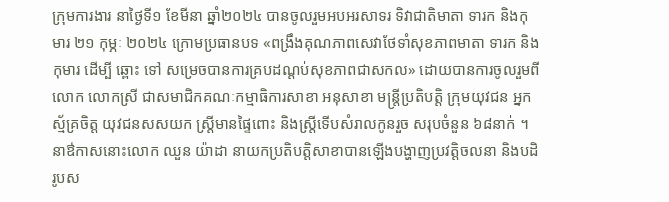ក្រុមការងារ នាថ្ងៃទី១ ខែមីនា ឆ្នាំ២០២៤ បានចូលរួមអបអរសាទរ ទិវាជាតិមាតា ទារក និងកុមារ ២១ កុម្ភៈ ២០២៤ ក្រោមប្រធានបទ «ពង្រឹងគុណភាពសេវាថែទាំសុខភាពមាតា ទារក និងកុមារ ដើម្បី ឆ្ពោះ ទៅ សម្រេចបានការគ្របដណ្តប់សុខភាពជាសកល» ដោយបានការចូលរួមពីលោក លោកស្រី ជាសមាជិកគណៈកម្មាធិការសាខា អនុសាខា មន្ត្រីប្រតិបត្តិ ក្រុមយុវជន អ្នកស្ម័គ្រចិត្ត យុវជនសសយក ស្ត្រីមានផ្ទៃពោះ និងស្ត្រីទើបសំរាលកូនរួច សរុបចំនួន ៦៨នាក់ ។
នាឳកាសនោះលោក ឈួន យ៉ាដា នាយកប្រតិបត្តិសាខាបានឡើងបង្ហាញប្រវត្តិចលនា និងបដិរូបស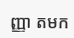ញ្ញា តមក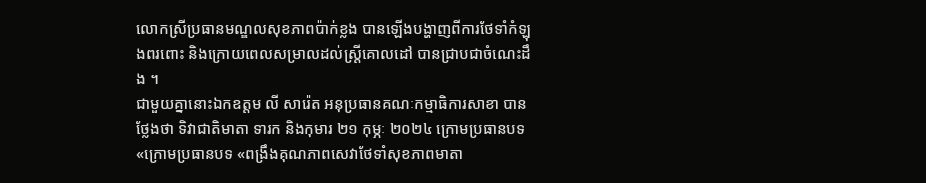លោកស្រីប្រធានមណ្ឌលសុខភាពប៉ាក់ខ្លង បានឡើងបង្ហាញពីការថែទាំកំឡុងពរពោះ និងក្រោយពេលសម្រាលដល់ស្រ្តីគោលដៅ បានជ្រាបជាចំណេះដឹង ។
ជាមួយគ្នានោះឯកឧត្តម លី សារ៉េត អនុប្រធានគណៈកម្មាធិការសាខា បានថ្លែងថា ទិវាជាតិមាតា ទារក និងកុមារ ២១ កុម្ភៈ ២០២៤ ក្រោមប្រធានបទ «ក្រោមប្រធានបទ «ពង្រឹងគុណភាពសេវាថែទាំសុខភាពមាតា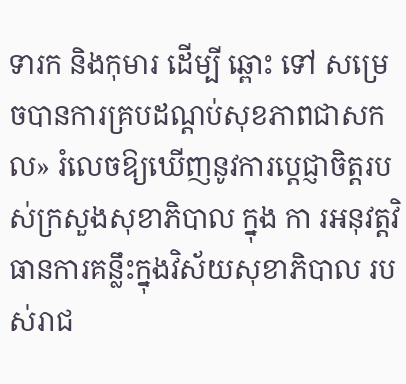ទារក និងកុមារ ដើម្បី ឆ្ពោះ ទៅ សម្រេចបានការគ្របដណ្តប់សុខភាពជាសកល» រំលេចឱ្យឃើញនូវការប្ដេជ្ញាចិត្តរបស់ក្រសួងសុខាភិបាល ក្នុង កា រអនុវត្តវិធានការគន្លឹះក្នុងវិស័យសុខាភិបាល របស់រាជ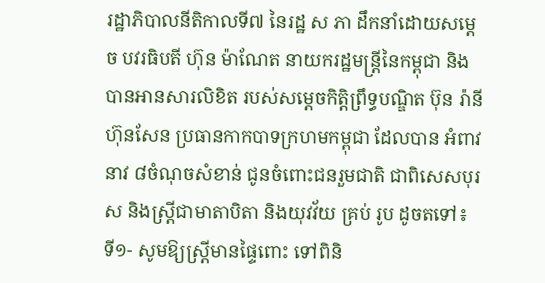រដ្ឋាភិបាលនីតិកាលទី៧ នៃរដ្ឋ ស ភា ដឹកនាំដោយសម្តេច បវរធិបតី ហ៊ុន ម៉ាណែត នាយករដ្ឋមន្ត្រីនៃកម្ពុជា និងបានអានសារលិខិត របស់សម្តេចកិត្តិព្រឹទ្ធបណ្ឌិត ប៊ុន រ៉ានី ហ៊ុនសែន ប្រធានកាកបាទក្រហមកម្ពុជា ដែលបាន អំពាវនាវ ៨ចំណុចសំខាន់ ជូនចំពោះជនរួមជាតិ ជាពិសេសបុរស និងស្ត្រីជាមាតាបិតា និងយុវវ័យ គ្រប់ រូប ដូចតទៅ៖
ទី១- សូមឱ្យស្ត្រីមានផ្ទៃពោះ ទៅពិនិ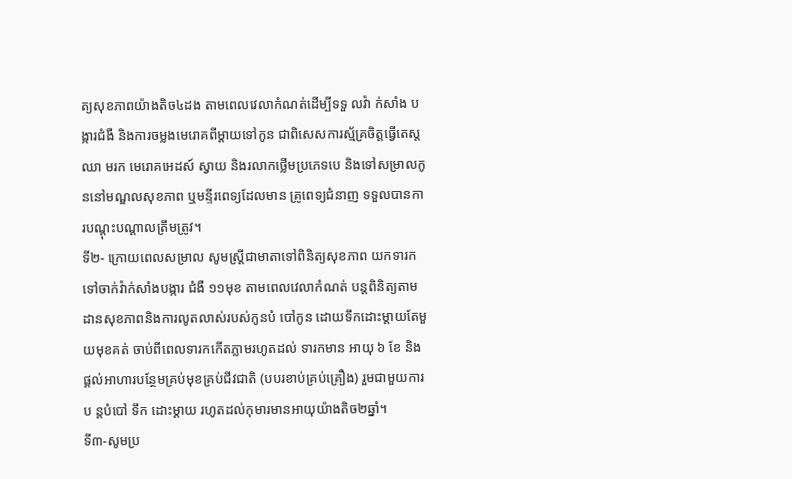ត្យសុខភាពយ៉ាងតិច៤ដង តាមពេលវេលាកំណត់ដើម្បីទទួ លវ៉ា ក់សាំង បង្ការជំងឺ និងការចម្លងមេរោគពីម្ដាយទៅកូន ជាពិសេសការស្ម័គ្រចិត្តធ្វើតេស្ត ឈា មរក មេរោគអេដស៍ ស្វាយ និងរលាកថ្លើមប្រភេទបេ និងទៅសម្រាលកូននៅមណ្ឌលសុខភាព ឬមន្ទីរពេទ្យដែលមាន គ្រូពេទ្យជំនាញ ទទួលបានការបណ្តុះបណ្ដាលត្រឹមត្រូវ។
ទី២- ក្រោយពេលសម្រាល សូមស្ត្រីជាមាតាទៅពិនិត្យសុខភាព យកទារកទៅចាក់វ៉ាក់សាំងបង្ការ ជំងឺ ១១មុខ តាមពេលវេលាកំណត់ បន្តពិនិត្យតាមដានសុខភាពនិងការលូតលាស់របស់កូនបំ បៅកូន ដោយទឹកដោះម្តាយតែមួយមុខគត់ ចាប់ពីពេលទារកកើតភ្លាមរហូតដល់ ទារកមាន អាយុ ៦ ខែ និង ផ្តល់អាហារបន្ថែមគ្រប់មុខគ្រប់ជីវជាតិ (បបរខាប់គ្រប់គ្រឿង) រួមជាមួយការប ន្តបំបៅ ទឹក ដោះម្តាយ រហូតដល់កុមារមានអាយុយ៉ាងតិច២ឆ្នាំ។
ទី៣-សូមប្រ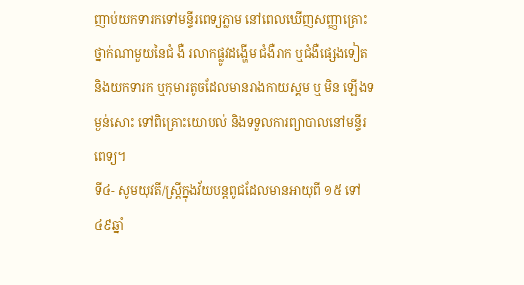ញាប់យកទារកទៅមន្ទីរពេទ្យភ្លាម នៅពេលឃើញសញ្ញាគ្រោះថ្នាក់ណាមួយនៃជំ ងឺ រលាកផ្លូវដង្ហើម ជំងឺរាក ឬជំងឺផ្សេងទៀត និងយកទារក ឬកុមារតូចដែលមានរាងកាយស្គម ឬ មិន ឡើងទម្ងន់សោះ ទៅពិគ្រោះយោបល់ និងទទួលការព្យាបាលនៅមន្ទីរពេទ្យ។
ទី៤- សូមយុវតី/ស្ត្រីក្នុងវ័យបន្តពូជដែលមានអាយុពី ១៥ ទៅ៤៩ឆ្នាំ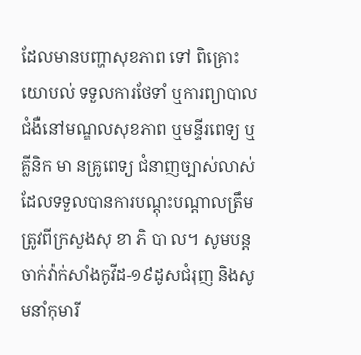ដែលមានបញ្ហាសុខភាព ទៅ ពិគ្រោះ យោបល់ ទទួលការថែទាំ ឬការព្យាបាលជំងឺនៅមណ្ឌលសុខភាព ឬមន្ទីរពេទ្យ ឬគ្លីនិក មា នគ្រូពេទ្យ ជំនាញច្បាស់លាស់ ដែលទទួលបានការបណ្តុះបណ្តាលត្រឹមត្រូវពីក្រសួងសុ ខា ភិ បា ល។ សូមបន្ត ចាក់វ៉ាក់សាំងកូវីដ-១៩ដូសជំរុញ និងសូមនាំកុមារី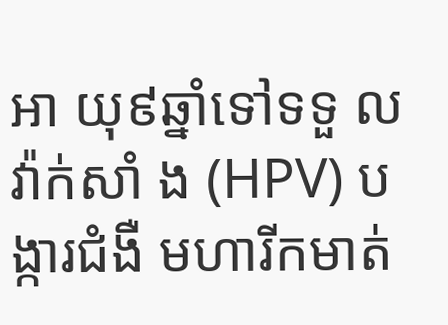អា យុ៩ឆ្នាំទៅទទួ លវ៉ាក់សាំ ង (HPV) បង្ការជំងឺ មហារីកមាត់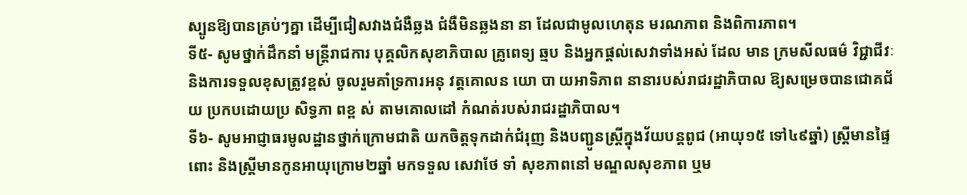ស្បូនឱ្យបានគ្រប់ៗគ្នា ដើម្បីជៀសវាងជំងឺឆ្លង ជំងឺមិនឆ្លងនា នា ដែលជាមូលហេតុន មរណភាព និងពិការភាព។
ទី៥- សូមថ្នាក់ដឹកនាំ មន្ត្រីរាជការ បុគ្គលិកសុខាភិបាល គ្រូពេទ្យ ឆ្មប និងអ្នកផ្តល់សេវាទាំងអស់ ដែល មាន ក្រមសីលធម៌ វិជ្ជាជីវៈ និងការទទួលខុសត្រូវខ្ពស់ ចូលរួមគាំទ្រការអនុ វត្តគោលន យោ បា យអាទិភាព នានារបស់រាជរដ្ឋាភិបាល ឱ្យសម្រេចបានជោគជ័យ ប្រកបដោយប្រ សិទ្ធភា ពខ្ព ស់ តាមគោលដៅ កំណត់របស់រាជរដ្ឋាភិបាល។
ទី៦- សូមអាជ្ញាធរមូលដ្ឋានថ្នាក់ក្រោមជាតិ យកចិត្តទុកដាក់ជំរុញ និងបញ្ជូនស្ត្រីក្នុងវ័យបន្តពូជ (អាយុ១៥ ទៅ៤៩ឆ្នាំ) ស្ត្រីមានផ្ទៃពោះ និងស្រ្តីមានកូនអាយុក្រោម២ឆ្នាំ មកទទួល សេវាថែ ទាំ សុខភាពនៅ មណ្ឌលសុខភាព ឬម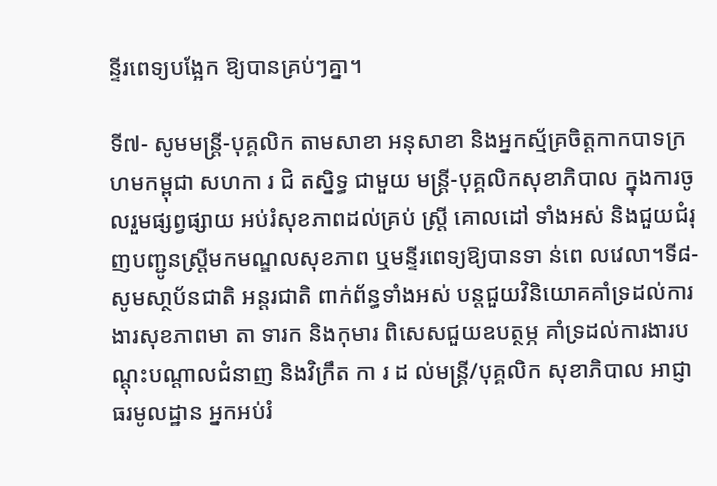ន្ទីរពេទ្យបង្អែក ឱ្យបានគ្រប់ៗគ្នា។

ទី៧- សូមមន្ត្រី-បុគ្គលិក តាមសាខា អនុសាខា និងអ្នកស្ម័គ្រចិត្តកាកបាទក្រហមកម្ពុជា សហកា រ ជិ តស្និទ្ធ ជាមួយ មន្ត្រី-បុគ្គលិកសុខាភិបាល ក្នុងការចូលរួមផ្សព្វផ្សាយ អប់រំសុខភាពដល់គ្រប់ ស្ត្រី គោលដៅ ទាំងអស់ និងជួយជំរុញបញ្ជូនស្រ្តីមកមណ្ឌលសុខភាព ឬមន្ទីរពេទ្យឱ្យបានទា ន់ពេ លវេលា។ទី៨-សូមសា្ថប័នជាតិ អន្តរជាតិ ពាក់ព័ន្ធទាំងអស់ បន្តជួយវិនិយោគគាំទ្រដល់ការងារសុខភាពមា តា ទារក និងកុមារ ពិសេសជួយឧបត្ថម្ភ គាំទ្រដល់ការងារបណ្តុះបណ្តាលជំនាញ និងវិក្រឹត កា រ ដ ល់មន្ត្រី/បុគ្គលិក សុខាភិបាល អាជ្ញាធរមូលដ្ឋាន អ្នកអប់រំ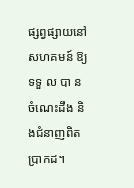ផ្សព្វផ្សាយនៅសហគមន៍ ឱ្យទទួ ល បា ន ចំណេះដឹង និងជំនាញពិតប្រាកដ។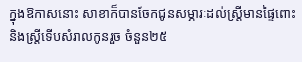ក្នុងឱកាសនោះ សាខាក៏បានចែកជូនសម្ភារៈដល់ស្ត្រីមានផ្ទៃពោះ និងស្ត្រីទើបសំរាលកូនរួច ចំនួន២៥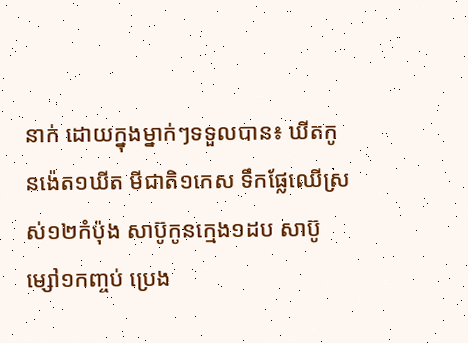នាក់ ដោយក្នុងម្នាក់ៗទទួលបាន៖ ឃីតកូនង៉េត១ឃីត មីជាតិ១កេស ទឹកផ្លែឈើស្រស់១២កំប៉ុង សាប៊ូកូនក្មេង១ដប សាប៊ូម្សៅ១កញ្ចប់ ប្រេង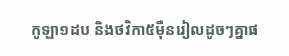កូឡា១ដប និងថវិកា៥ម៉ឺនរៀលដូចៗគ្នាផ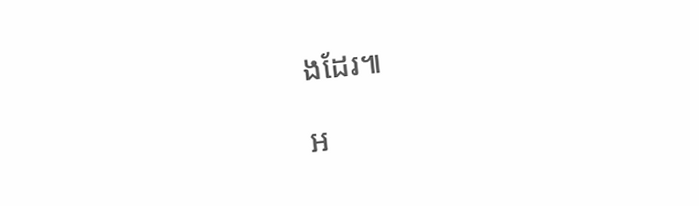ងដែរ៕

អ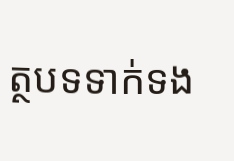ត្ថបទទាក់ទង